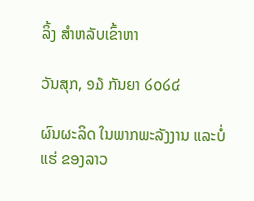ລິ້ງ ສຳຫລັບເຂົ້າຫາ

ວັນສຸກ, ໑໓ ກັນຍາ ໒໐໒໔

ຜົນຜະລິດ ໃນພາກພະລັງງານ ແລະບໍ່ແຮ່ ຂອງລາວ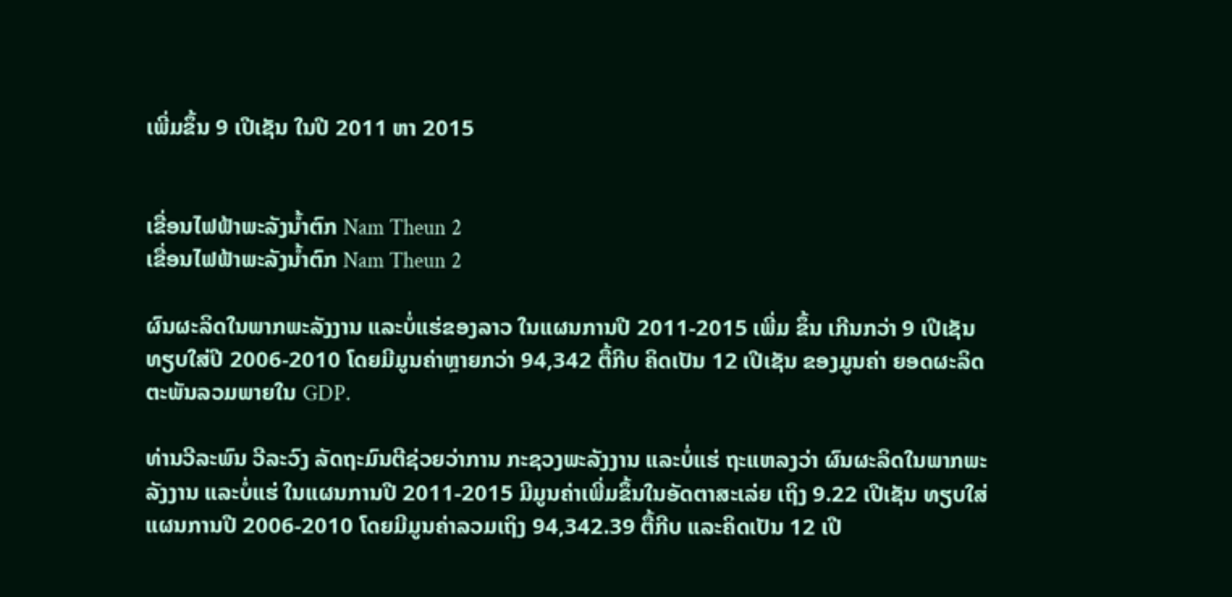ເພີ່ມຂຶ້ນ 9 ເປີເຊັນ ໃນປີ 2011 ຫາ 2015


ເຂື່ອນໄຟຟ້າພະລັງນ້ຳຕົກ Nam Theun 2
ເຂື່ອນໄຟຟ້າພະລັງນ້ຳຕົກ Nam Theun 2

ຜົນຜະລິດໃນພາກພະລັງງານ ແລະບໍ່ແຮ່ຂອງລາວ ໃນແຜນການປີ 2011-2015 ເພີ່ມ ຂຶ້ນ ເກີນກວ່າ 9 ເປີເຊັນ ທຽບໃສ່ປີ 2006-2010 ໂດຍມີມູນຄ່າຫຼາຍກວ່າ 94,342 ຕື້ກີບ ຄິດເປັນ 12 ເປີເຊັນ ຂອງມູນຄ່າ ຍອດຜະລິດຕະພັນລວມພາຍໃນ GDP.

ທ່ານວີລະພົນ ວີລະວົງ ລັດຖະມົນຕີຊ່ວຍວ່າການ ກະຊວງພະລັງງານ ແລະບໍ່ແຮ່ ຖະແຫລງວ່າ ຜົນຜະລິດໃນພາກພະລັງງານ ແລະບໍ່ແຮ່ ໃນແຜນການປີ 2011-2015 ມີມູນຄ່າເພີ່ມຂຶ້ນໃນອັດຕາສະເລ່ຍ ເຖິງ 9.22 ເປີເຊັນ ທຽບໃສ່ແຜນການປີ 2006-2010 ໂດຍມີມູນຄ່າລວມເຖິງ 94,342.39 ຕື້ກີບ ແລະຄິດເປັນ 12 ເປີ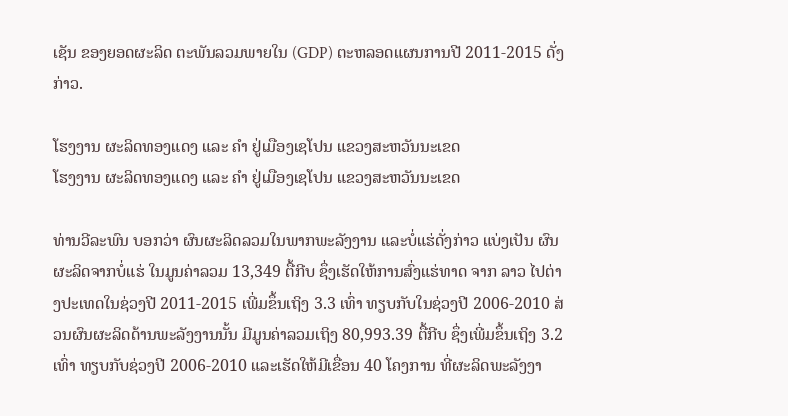ເຊັນ ຂອງຍອດຜະລິດ ຕະພັນລວມພາຍໃນ (GDP) ຕະຫລອດແຜນການປີ 2011-2015 ດັ່ງກ່າວ.

ໂຮງງານ ຜະລິດທອງແດງ ແລະ ຄຳ ຢູ່ເມືອງເຊໂປນ ແຂວງສະຫວັນນະເຂດ
ໂຮງງານ ຜະລິດທອງແດງ ແລະ ຄຳ ຢູ່ເມືອງເຊໂປນ ແຂວງສະຫວັນນະເຂດ

ທ່ານວີລະພົນ ບອກວ່າ ຜົນຜະລິດລວມໃນພາກພະລັງງານ ແລະບໍ່ແຮ່ດັ່ງກ່າວ ແບ່ງເປັນ ຜົນຜະລິດຈາກບໍ່ແຮ່ ໃນມູນຄ່າລວມ 13,349 ຕື້ກີບ ຊຶ່ງເຮັດໃຫ້ການສົ່ງແຮ່ທາດ ຈາກ ລາວ ໄປຕ່າງປະເທດໃນຊ່ວງປີ 2011-2015 ເພີ່ມຂຶ້ນເຖິງ 3.3 ເທົ່າ ທຽບກັບໃນຊ່ວງປີ 2006-2010 ສ່ວນຜົນຜະລິດດ້ານພະລັງງານນັ້ນ ມີມູນຄ່າລວມເຖິງ 80,993.39 ຕື້ກີບ ຊຶ່ງເພີ່ມຂຶ້ນເຖິງ 3.2 ເທົ່າ ທຽບກັບຊ່ວງປີ 2006-2010 ແລະເຮັດໃຫ້ມີເຂື່ອນ 40 ໂຄງການ ທີ່ຜະລິດພະລັງງາ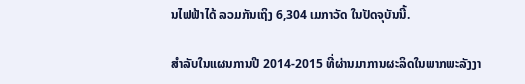ນໄຟຟ້າໄດ້ ລວມກັນເຖິງ 6,304 ເມກາວັດ ໃນປັດຈຸບັນນີ້.

ສຳລັບໃນແຜນການປີ 2014-2015 ທີ່ຜ່ານມາການຜະລິດໃນພາກພະລັງງາ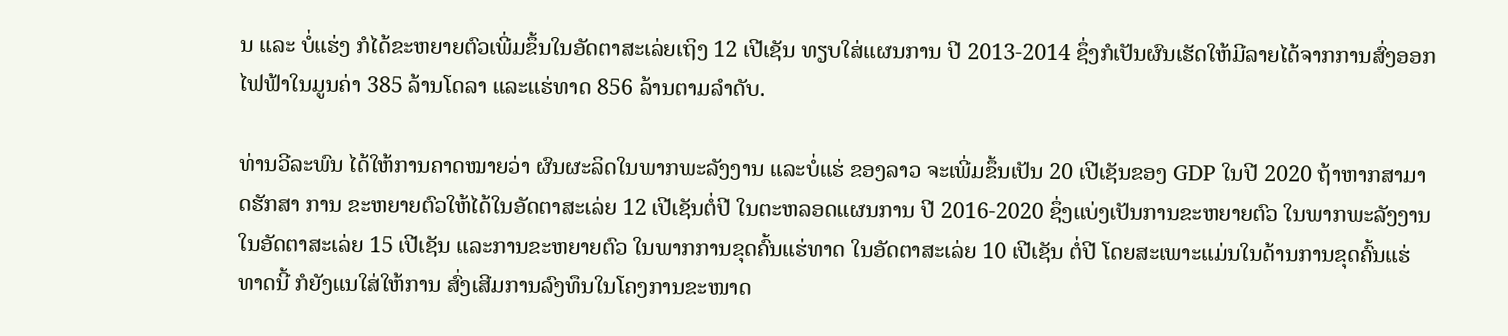ນ ແລະ ບໍ່ແຮ່ງ ກໍໄດ້ຂະຫຍາຍຕົວເພີ່ມຂຶ້ນໃນອັດຕາສະເລ່ຍເຖິງ 12 ເປີເຊັນ ທຽບໃສ່ແຜນການ ປີ 2013-2014 ຊຶ່ງກໍເປັນຜົນເຮັດໃຫ້ມີລາຍໄດ້ຈາກການສົ່ງອອກໄຟຟ້າໃນມູນຄ່າ 385 ລ້ານໂດລາ ແລະແຮ່ທາດ 856 ລ້ານຕາມລຳດັບ.

ທ່ານວີລະພົນ ໄດ້ໃຫ້ການຄາດໝາຍວ່າ ຜົນຜະລິດໃນພາກພະລັງງານ ແລະບໍ່ແຮ່ ຂອງລາວ ຈະເພີ່ມຂຶ້ນເປັນ 20 ເປີເຊັນຂອງ GDP ໃນປີ 2020 ຖ້າຫາກສາມາດຮັກສາ ການ ຂະຫຍາຍຕົວໃຫ້ໄດ້ໃນອັດຕາສະເລ່ຍ 12 ເປີເຊັນຕໍ່ປີ ໃນຕະຫລອດແຜນການ ປີ 2016-2020 ຊຶ່ງແບ່ງເປັນການຂະຫຍາຍຕົວ ໃນພາກພະລັງງານໃນອັດຕາສະເລ່ຍ 15 ເປີເຊັນ ແລະການຂະຫຍາຍຕົວ ໃນພາກການຂຸດຄົ້ນແຮ່ທາດ ໃນອັດຕາສະເລ່ຍ 10 ເປີເຊັນ ຕໍ່ປີ ໂດຍສະເພາະແມ່ນໃນດ້ານການຂຸດຄົ້ນແຮ່ທາດນີ້ ກໍຍັງແນໃສ່ໃຫ້ການ ສົ່ງເສີມການລົງທຶນໃນໂຄງການຂະໜາດ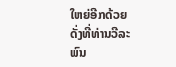ໃຫຍ່ອີກດ້ວຍ ດັ່ງທີ່ທ່ານວີລະພົນ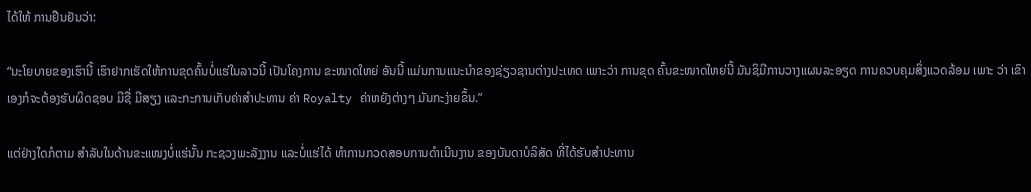ໄດ້ໃຫ້ ການຢືນຢັນວ່າ:

“ນະໂຍບາຍຂອງເຮົານີ້ ເຮົາຢາກເຮັດໃຫ້ການຂຸດຄົ້ນບໍ່ແຮ່ໃນລາວນີ້ ເປັນໂຄງການ ຂະໜາດໃຫຍ່ ອັນນີ້ ແມ່ນການແນະນຳຂອງຊ່ຽວຊານຕ່າງປະເທດ ເພາະວ່າ ການຂຸດ ຄົ້ນຂະໜາດໃຫຍ່ນີ້ ມັນຊິມີການວາງແຜນລະອຽດ ການຄວບຄຸມສິ່ງແວດລ້ອມ ເພາະ ວ່າ ເຂົາເອງກໍຈະຕ້ອງຮັບຜິດຊອບ ມີຊື່ ມີສຽງ ແລະກະການເກັບຄ່າສຳປະທານ ຄ່າ Royalty ຄ່າຫຍັງຕ່າງໆ ມັນກະງ່າຍຂຶ້ນ.”

ແຕ່ຢ່າງໃດກໍຕາມ ສຳລັບໃນດ້ານຂະແໜງບໍ່ແຮ່ນັ້ນ ກະຊວງພະລັງງານ ແລະບໍ່ແຮ່ໄດ້ ທຳການກວດສອບການດຳເນີນງານ ຂອງບັນດາບໍລິສັດ ທີ່ໄດ້ຮັບສຳປະທານ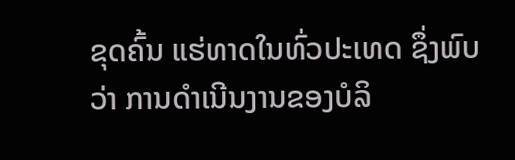ຂຸດຄົ້ນ ແຮ່ທາດໃນທົ່ວປະເທດ ຊຶ່ງພົບວ່າ ການດຳເນີນງານຂອງບໍລິ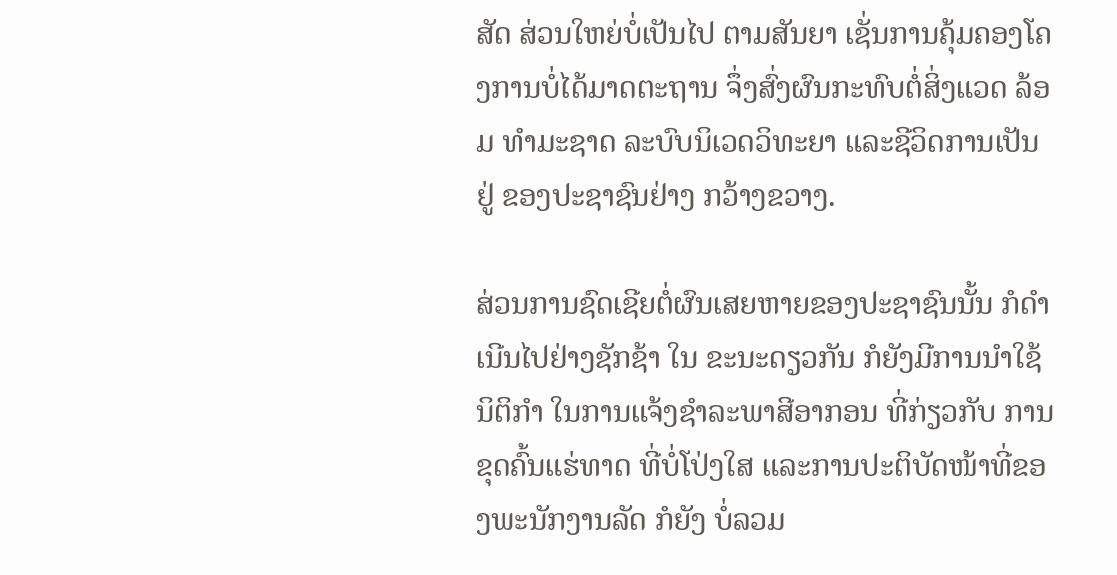ສັດ ສ່ວນໃຫຍ່ບໍ່ເປັນໄປ ຕາມສັນຍາ ເຊັ່ນການຄຸ້ມຄອງໂຄງການບໍ່ໄດ້ມາດຕະຖານ ຈຶ່ງສົ່ງຜົນກະທົບຕໍ່ສິ່ງແວດ ລ້ອມ ທຳມະຊາດ ລະບົບນິເວດວິທະຍາ ແລະຊີວິດການເປັນຢູ່ ຂອງປະຊາຊົນຢ່າງ ກວ້າງຂວາງ.

ສ່ວນການຊົດເຊີຍຕໍ່ຜົນເສຍຫາຍຂອງປະຊາຊົນນັ້ນ ກໍດຳເນີນໄປຢ່າງຊັກຊ້າ ໃນ ຂະນະດຽວກັນ ກໍຍັງມີການນຳໃຊ້ນິຕິກຳ ໃນການແຈ້ງຊຳລະພາສີອາກອນ ທີ່ກ່ຽວກັບ ການຂຸດຄົ້ນແຮ່ທາດ ທີ່ບໍ່ໂປ່ງໃສ ແລະການປະຕິບັດໜ້າທີ່ຂອງພະນັກງານລັດ ກໍຍັງ ບໍ່ລວມ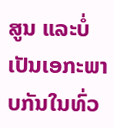ສູນ ແລະບໍ່ເປັນເອກະພາບກັນໃນທົ່ວ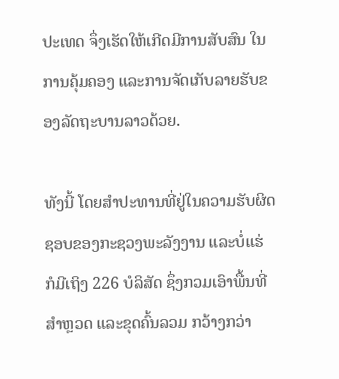ປະເທດ ຈຶ່ງເຮັດໃຫ້ເກີດມີການສັບສົນ ໃນການຄຸ້ມຄອງ ແລະການຈັດເກັບລາຍຮັບຂອງລັດຖະບານລາວດ້ວຍ.

ທັງນີ້ ໂດຍສຳປະທານທີ່ຢູ່ໃນຄວາມຮັບຜິດຊອບຂອງກະຊວງພະລັງງານ ແລະບໍ່ແຮ່ ກໍມີເຖິງ 226 ບໍລິສັດ ຊຶ່ງກວມເອົາພື້ນທີ່ສຳຫຼວດ ແລະຂຸດຄົ້ນລວມ ກວ້າງກວ່າ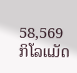58,569 ກິໂລແມັດ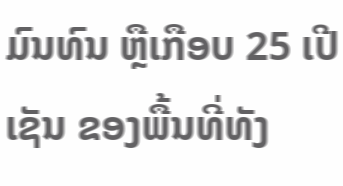ມົນທົນ ຫຼືເກືອບ 25 ເປີເຊັນ ຂອງພື້ນທີ່ທັງ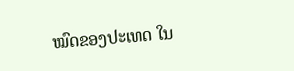ໝົດຂອງປະເທດ ໃນ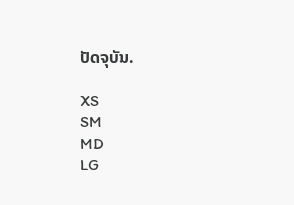ປັດຈຸບັນ.

XS
SM
MD
LG